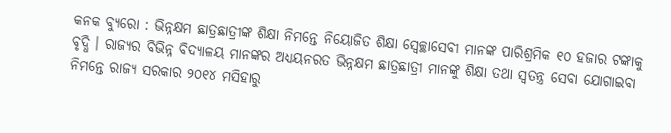କନକ ବ୍ୟୁରୋ : ଭିନ୍ନକ୍ଷମ ଛାତ୍ରଛାତ୍ରୀଙ୍କ ଶିକ୍ଷା ନିମନ୍ତେ ନିୟୋଜିତ ଶିକ୍ଷା ସ୍ବେଚ୍ଛାସେବୀ ମାନଙ୍କ ପାରିଶ୍ରମିକ ୧୦ ହଜାର ଟଙ୍କାକୁ ବୃଦ୍ଧି । ରାଜ୍ୟର ବିଭିନ୍ନ ବିଦ୍ୟାଳୟ ମାନଙ୍କର ଅଧ୍ୟୟନରତ ଭିନ୍ନକ୍ଷମ ଛାତ୍ରଛାତ୍ରୀ ମାନଙ୍କୁ ଶିକ୍ଷା ତଥା ସ୍ୱତନ୍ତ୍ର ସେବା ଯୋଗାଇବା ନିମନ୍ତେ ରାଜ୍ୟ ସରକାର ୨୦୧୪ ମସିହାରୁ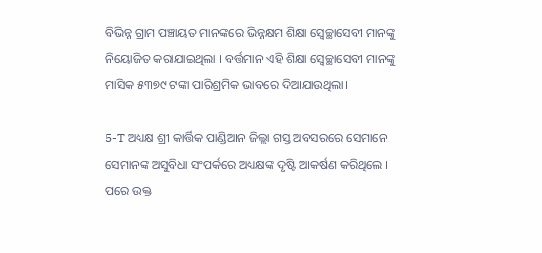ବିଭିନ୍ନ ଗ୍ରାମ ପଞ୍ଚାୟତ ମାନଙ୍କରେ ଭିନ୍ନକ୍ଷମ ଶିକ୍ଷା ସ୍ବେଚ୍ଛାସେବୀ ମାନଙ୍କୁ ନିୟୋଜିତ କରାଯାଇଥିଲା । ବର୍ତ୍ତମାନ ଏହି ଶିକ୍ଷା ସ୍ୱେଚ୍ଛାସେବୀ ମାନଙ୍କୁ ମାସିକ ୫୩୭୯ ଟଙ୍କା ପାରିଶ୍ରମିକ ଭାବରେ ଦିଆଯାଉଥିଲା।

5-T ଅଧ୍ୟକ୍ଷ ଶ୍ରୀ କାର୍ତ୍ତିକ ପାଣ୍ଡିଆନ ଜିଲ୍ଲା ଗସ୍ତ ଅବସରରେ ସେମାନେ ସେମାନଙ୍କ ଅସୁବିଧା ସଂପର୍କରେ ଅଧ୍ୟକ୍ଷଙ୍କ ଦୃଷ୍ଟି ଆକର୍ଷଣ କରିଥିଲେ । ପରେ ଉକ୍ତ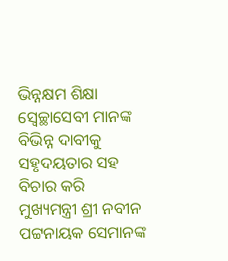ଭିନ୍ନକ୍ଷମ ଶିକ୍ଷା ସ୍ବେଚ୍ଛାସେବୀ ମାନଙ୍କ ବିଭିନ୍ନ ଦାବୀକୁ ସହୃଦୟତାର ସହ ବିଚାର କରି ମୁଖ୍ୟମନ୍ତ୍ରୀ ଶ୍ରୀ ନବୀନ ପଟ୍ଟନାୟକ ସେମାନଙ୍କ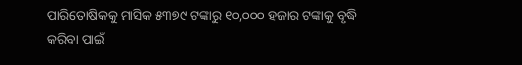ପାରିତୋଷିକକୁ ମାସିକ ୫୩୭୯ ଟଙ୍କାରୁ ୧୦,୦୦୦ ହଜାର ଟଙ୍କାକୁ ବୃଦ୍ଧି କରିବା ପାଇଁ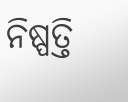ନିଷ୍ପତ୍ତି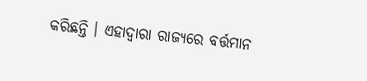କରିଛନ୍ତି । ଏହାଦ୍ବାରା ରାଜ୍ୟରେ ବର୍ତ୍ତମାନ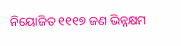ନିୟୋଜିତ ୧୧୧୭ ଜଣ ଭିନ୍ନକ୍ଷମ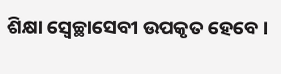ଶିକ୍ଷା ସ୍ବେଚ୍ଛାସେବୀ ଉପକୃତ ହେବେ ।